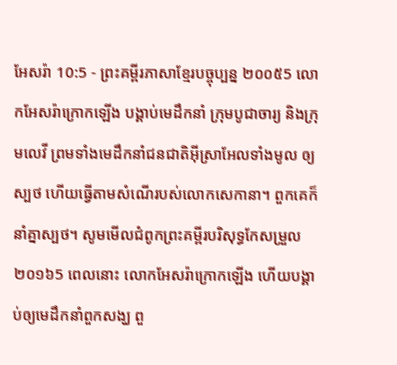អែសរ៉ា 10:5 - ព្រះគម្ពីរភាសាខ្មែរបច្ចុប្បន្ន ២០០៥5 លោកអែសរ៉ាក្រោកឡើង បង្គាប់មេដឹកនាំ ក្រុមបូជាចារ្យ និងក្រុមលេវី ព្រមទាំងមេដឹកនាំជនជាតិអ៊ីស្រាអែលទាំងមូល ឲ្យស្បថ ហើយធ្វើតាមសំណើរបស់លោកសេកានា។ ពួកគេក៏នាំគ្នាស្បថ។ សូមមើលជំពូកព្រះគម្ពីរបរិសុទ្ធកែសម្រួល ២០១៦5 ពេលនោះ លោកអែសរ៉ាក្រោកឡើង ហើយបង្គាប់ឲ្យមេដឹកនាំពួកសង្ឃ ពួ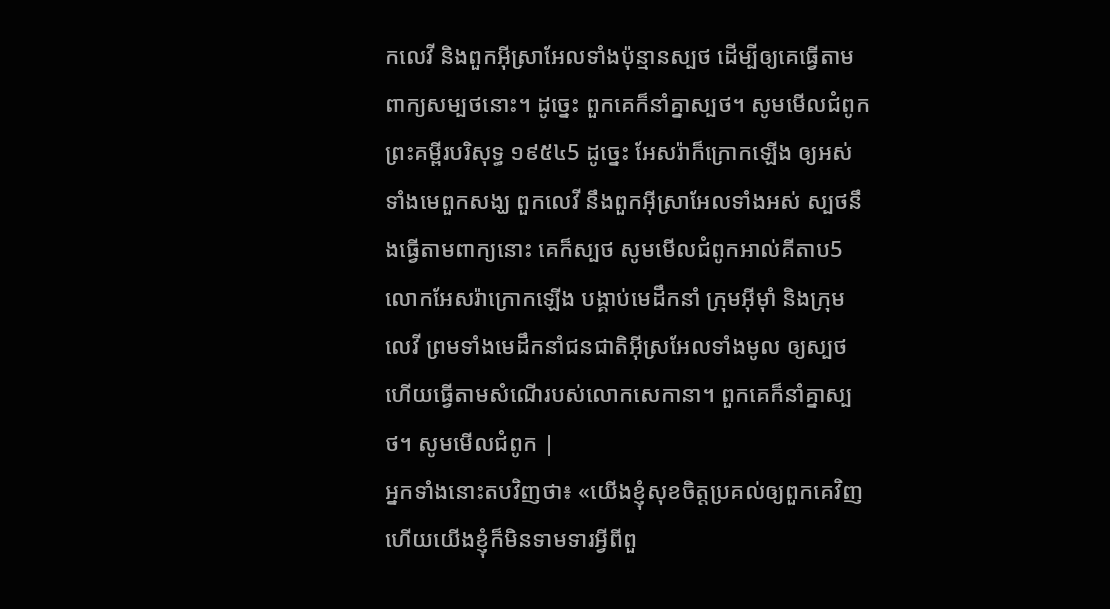កលេវី និងពួកអ៊ីស្រាអែលទាំងប៉ុន្មានស្បថ ដើម្បីឲ្យគេធ្វើតាមពាក្យសម្បថនោះ។ ដូច្នេះ ពួកគេក៏នាំគ្នាស្បថ។ សូមមើលជំពូកព្រះគម្ពីរបរិសុទ្ធ ១៩៥៤5 ដូច្នេះ អែសរ៉ាក៏ក្រោកឡើង ឲ្យអស់ទាំងមេពួកសង្ឃ ពួកលេវី នឹងពួកអ៊ីស្រាអែលទាំងអស់ ស្បថនឹងធ្វើតាមពាក្យនោះ គេក៏ស្បថ សូមមើលជំពូកអាល់គីតាប5 លោកអែសរ៉ាក្រោកឡើង បង្គាប់មេដឹកនាំ ក្រុមអ៊ីមុាំ និងក្រុមលេវី ព្រមទាំងមេដឹកនាំជនជាតិអ៊ីស្រអែលទាំងមូល ឲ្យស្បថ ហើយធ្វើតាមសំណើរបស់លោកសេកានា។ ពួកគេក៏នាំគ្នាស្បថ។ សូមមើលជំពូក |
អ្នកទាំងនោះតបវិញថា៖ «យើងខ្ញុំសុខចិត្តប្រគល់ឲ្យពួកគេវិញ ហើយយើងខ្ញុំក៏មិនទាមទារអ្វីពីពួ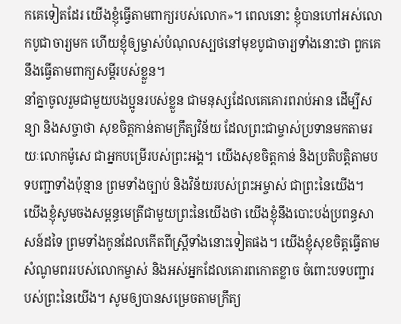កគេទៀតដែរ យើងខ្ញុំធ្វើតាមពាក្យរបស់លោក»។ ពេលនោះ ខ្ញុំបានហៅអស់លោកបូជាចារ្យមក ហើយខ្ញុំឲ្យម្ចាស់បំណុលស្បថនៅមុខបូជាចារ្យទាំងនោះថា ពួកគេនឹងធ្វើតាមពាក្យសម្ដីរបស់ខ្លួន។
នាំគ្នាចូលរួមជាមួយបងប្អូនរបស់ខ្លួន ជាមនុស្សដែលគេគោរពរាប់អាន ដើម្បីសន្យា និងសច្ចាថា សុខចិត្តកាន់តាមក្រឹត្យវិន័យ ដែលព្រះជាម្ចាស់ប្រទានមកតាមរយៈលោកម៉ូសេ ជាអ្នកបម្រើរបស់ព្រះអង្គ។ យើងសុខចិត្តកាន់ និងប្រតិបត្តិតាមបទបញ្ជាទាំងប៉ុន្មាន ព្រមទាំងច្បាប់ និងវិន័យរបស់ព្រះអម្ចាស់ ជាព្រះនៃយើង។
យើងខ្ញុំសូមចងសម្ពន្ធមេត្រីជាមួយព្រះនៃយើងថា យើងខ្ញុំនឹងបោះបង់ប្រពន្ធសាសន៍ដទៃ ព្រមទាំងកូនដែលកើតពីស្ត្រីទាំងនោះទៀតផង។ យើងខ្ញុំសុខចិត្តធ្វើតាមសំណូមពររបស់លោកម្ចាស់ និងអស់អ្នកដែលគោរពកោតខ្លាច ចំពោះបទបញ្ជារបស់ព្រះនៃយើង។ សូមឲ្យបានសម្រេចតាមក្រឹត្យ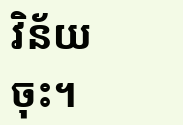វិន័យចុះ។